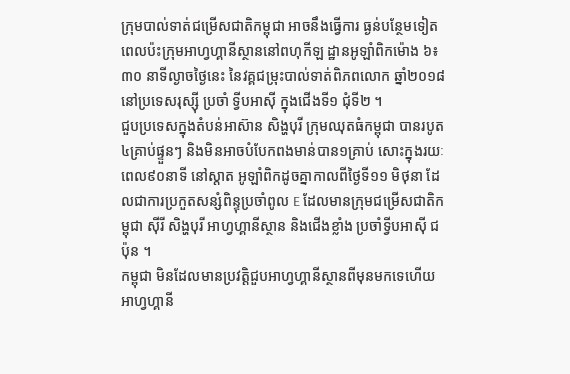ក្រុមបាល់ទាត់ជម្រើសជាតិកម្ពុជា អាចនឹងធ្វើការ ធ្ងន់បន្ថែមទៀត ពេលប៉ះក្រុមអាហ្វហ្គានីស្ថាននៅពហុកីឡ ដ្ឋានអូឡាំពិកម៉ោង ៦៖៣០ នាទីល្ងាចថ្ងៃនេះ នៃវគ្គជម្រុះបាល់ទាត់ពិភពលោក ឆ្នាំ២០១៨ នៅប្រទេសរុស្ស៊ី ប្រចាំ ទ្វីបអាស៊ី ក្នុងជើងទី១ ជុំទី២ ។
ជួបប្រទេសក្នុងតំបន់អាស៊ាន សិង្ហបុរី ក្រុមឈុតធំកម្ពុជា បានរបូត៤គ្រាប់ផ្ទួនៗ និងមិនអាចបំបែកពងមាន់បាន១គ្រាប់ សោះក្នុងរយៈពេល៩០នាទី នៅស្តាត អូឡាំពិកដូចគ្នាកាលពីថ្ងៃទី១១ មិថុនា ដែលជាការប្រកួតសន្សំពិន្ទុប្រចាំពូល E ដែលមានក្រុមជម្រើសជាតិកម្ពុជា ស៊ីរី សិង្ហបុរី អាហ្វហ្គានីស្ថាន និងជើងខ្លាំង ប្រចាំទ្វីបអាស៊ី ជប៉ុន ។
កម្ពុជា មិនដែលមានប្រវត្តិជួបអាហ្វហ្គានីស្ថានពីមុនមកទេហើយអាហ្វហ្គានី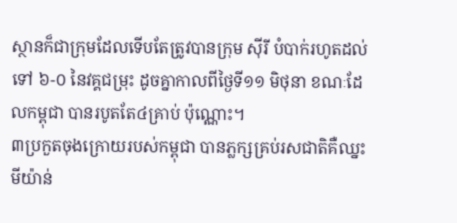ស្ថានក៏ជាក្រុមដែលទើបតែត្រូវបានក្រុម ស៊ីរី បំបាក់រហូតដល់ទៅ ៦-០ នៃវគ្គជម្រុះ ដូចគ្នាកាលពីថ្ងៃទី១១ មិថុនា ខណៈដែលកម្ពុជា បានរបូតតែ៤គ្រាប់ ប៉ុណ្ណោះ។
៣ប្រកួតចុងក្រោយរបស់កម្ពុជា បានភ្លក្សគ្រប់រសជាតិគឺឈ្នះមីយ៉ាន់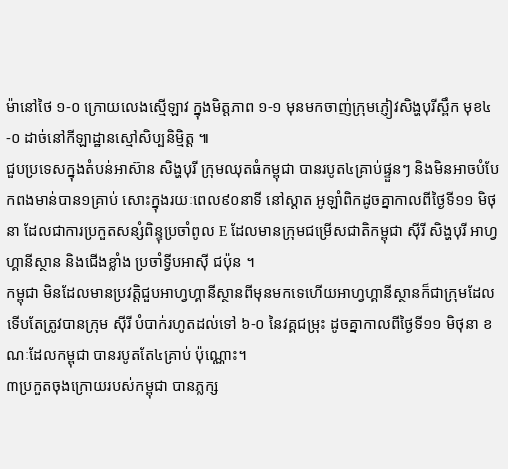ម៉ានៅថៃ ១-០ ក្រោយលេងស្មើឡាវ ក្នុងមិត្តភាព ១-១ មុនមកចាញ់ក្រុមភ្ញៀវសិង្ហបុរីស្ពឹក មុខ៤-០ ដាច់នៅកីឡាដ្ឋានស្មៅសិប្បនិម្មិត្ត ៕
ជួបប្រទេសក្នុងតំបន់អាស៊ាន សិង្ហបុរី ក្រុមឈុតធំកម្ពុជា បានរបូត៤គ្រាប់ផ្ទួនៗ និងមិនអាចបំបែកពងមាន់បាន១គ្រាប់ សោះក្នុងរយៈពេល៩០នាទី នៅស្តាត អូឡាំពិកដូចគ្នាកាលពីថ្ងៃទី១១ មិថុនា ដែលជាការប្រកួតសន្សំពិន្ទុប្រចាំពូល E ដែលមានក្រុមជម្រើសជាតិកម្ពុជា ស៊ីរី សិង្ហបុរី អាហ្វហ្គានីស្ថាន និងជើងខ្លាំង ប្រចាំទ្វីបអាស៊ី ជប៉ុន ។
កម្ពុជា មិនដែលមានប្រវត្តិជួបអាហ្វហ្គានីស្ថានពីមុនមកទេហើយអាហ្វហ្គានីស្ថានក៏ជាក្រុមដែលទើបតែត្រូវបានក្រុម ស៊ីរី បំបាក់រហូតដល់ទៅ ៦-០ នៃវគ្គជម្រុះ ដូចគ្នាកាលពីថ្ងៃទី១១ មិថុនា ខណៈដែលកម្ពុជា បានរបូតតែ៤គ្រាប់ ប៉ុណ្ណោះ។
៣ប្រកួតចុងក្រោយរបស់កម្ពុជា បានភ្លក្ស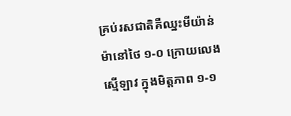គ្រប់រសជាតិគឺឈ្នះមីយ៉ាន់ម៉ានៅថៃ ១-០ ក្រោយលេងស្មើឡាវ ក្នុងមិត្តភាព ១-១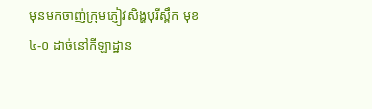មុនមកចាញ់ក្រុមភ្ញៀវសិង្ហបុរីស្ពឹក មុខ៤-០ ដាច់នៅកីឡាដ្ឋាន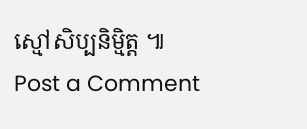ស្មៅសិប្បនិម្មិត្ត ៕
Post a Comment